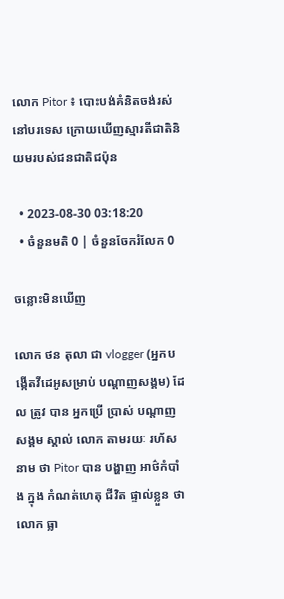លោក Pitor ៖ បោះបង់គំនិតចង់រស់នៅបរទេស ក្រោយឃើញស្មារតីជាតិនិយមរបស់ជនជាតិជប៉ុន

  • 2023-08-30 03:18:20
  • ចំនួនមតិ 0 | ចំនួនចែករំលែក 0

ចន្លោះមិនឃើញ

លោក ថន តុលា ជា vlogger (អ្នកបង្កើតវីដេអូសម្រាប់ បណ្តាញសង្គម) ដែល ត្រូវ បាន អ្នកប្រើ ប្រាស់ បណ្តាញ សង្គម ស្គាល់ លោក តាមរយៈ រហ័ស នាម ថា Pitor បាន បង្ហាញ អាថ៌កំបាំង ក្នុង កំណត់ហេតុ ជីវិត ផ្ទាល់ខ្លួន ថា លោក ធ្លា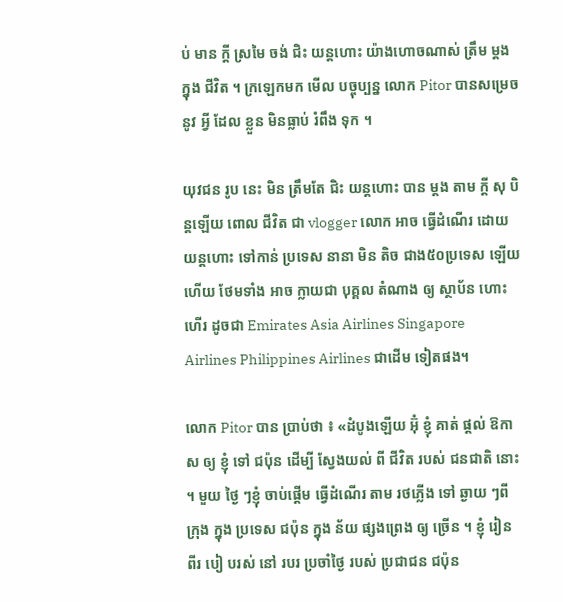ប់ មាន ក្តី ស្រមៃ ចង់ ជិះ យន្តហោះ យ៉ាងហោចណាស់ ត្រឹម ម្តង ក្នុង ជីវិត ។ ក្រឡេកមក មើល បច្ចុប្បន្ន លោក Pitor បានសម្រេច នូវ អ្វី ដែល ខ្លួន មិនធ្លាប់ រំពឹង ទុក ។

យុវជន រូប នេះ មិន ត្រឹមតែ ជិះ យន្តហោះ បាន ម្តង តាម ក្តី សុ បិន្តឡើយ ពោល ជីវិត ជា vlogger លោក អាច ធ្វើដំណើរ ដោយ យន្តហោះ ទៅកាន់ ប្រទេស នានា មិន តិច ជាង៥០ប្រទេស ឡើយ ហើយ ថែមទាំង អាច ក្លាយជា បុគ្គល តំណាង ឲ្យ ស្ថាប័ន ហោះហើរ ដូចជា Emirates Asia Airlines Singapore Airlines Philippines Airlines ជាដើម ទៀតផង។

លោក Pitor បាន ប្រាប់ថា ៖ «ដំបូងឡើយ អ៊ុំ ខ្ញុំ គាត់ ផ្តល់ ឱកាស ឲ្យ ខ្ញុំ ទៅ ជប៉ុន ដើម្បី ស្វែងយល់ ពី ជីវិត របស់ ជនជាតិ នោះ ។ មួយ ថ្ងៃ ៗខ្ញុំ ចាប់ផ្តើម ធ្វើដំណើរ តាម រថភ្លើង ទៅ ឆ្ងាយ ៗពី ក្រុង ក្នុង ប្រទេស ជប៉ុន ក្នុង ន័យ ផ្សងព្រេង ឲ្យ ច្រើន ។ ខ្ញុំ រៀន ពីរ បៀ បរស់ នៅ របរ ប្រចាំថ្ងៃ របស់ ប្រជាជន ជប៉ុន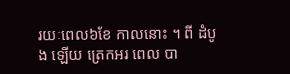រយៈពេល៦ខែ កាលនោះ ។ ពី ដំបូង ឡើយ ត្រេកអរ ពេល បា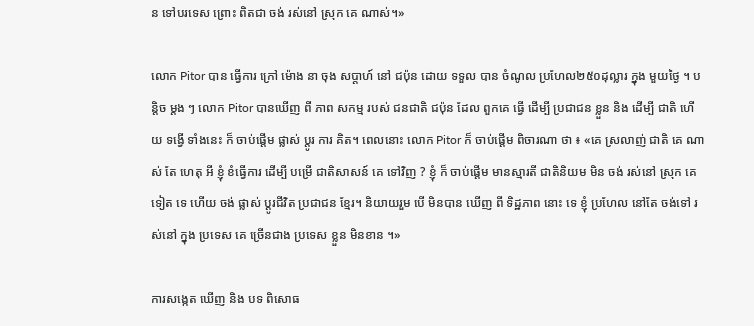ន ទៅបរទេស ព្រោះ ពិតជា ចង់ រស់នៅ ស្រុក គេ ណាស់។»

លោក Pitor បាន ធ្វើការ ក្រៅ ម៉ោង នា ចុង សប្តាហ៍ នៅ ជប៉ុន ដោយ ទទួល បាន ចំណូល ប្រហែល២៥០ដុល្លារ ក្នុង មួយថ្ងៃ ។ បន្តិច ម្តង ៗ លោក Pitor បានឃើញ ពី ភាព សកម្ម របស់ ជនជាតិ ជប៉ុន ដែល ពួកគេ ធ្វើ ដើម្បី ប្រជាជន ខ្លួន និង ដើម្បី ជាតិ ហើយ ទង្វើ ទាំងនេះ ក៏ ចាប់ផ្តើម ផ្លាស់ ប្តូរ ការ គិត។ ពេលនោះ លោក Pitor ក៏ ចាប់ផ្តើម ពិចារណា ថា ៖ «គេ ស្រលាញ់ ជាតិ គេ ណាស់ តែ ហេតុ អី ខ្ញុំ ខំធ្វើការ ដើម្បី បម្រើ ជាតិសាសន៍ គេ ទៅវិញ ? ខ្ញុំ ក៏ ចាប់ផ្តើម មានស្មារតី ជាតិនិយម មិន ចង់ រស់នៅ ស្រុក គេ ទៀត ទេ ហើយ ចង់ ផ្លាស់ ប្តូរជីវិត ប្រជាជន ខ្មែរ។ និយាយរួម បើ មិនបាន ឃើញ ពី ទិដ្ឋភាព នោះ ទេ ខ្ញុំ ប្រហែល នៅតែ ចង់ទៅ រស់នៅ ក្នុង ប្រទេស គេ ច្រើនជាង ប្រទេស ខ្លួន មិនខាន ។»

ការសង្កេត ឃើញ និង បទ ពិសោធ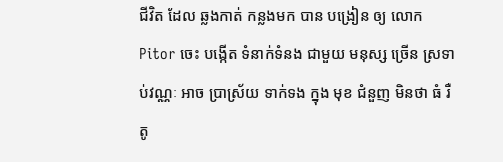ជីវិត ដែល ឆ្លងកាត់ កន្លងមក បាន បង្រៀន ឲ្យ លោក Pitor ចេះ បង្កើត ទំនាក់ទំនង ជាមួយ មនុស្ស ច្រើន ស្រទាប់វណ្ណៈ អាច ប្រាស្រ័យ ទាក់ទង ក្នុង មុខ ជំនួញ មិនថា ធំ រឺ តូ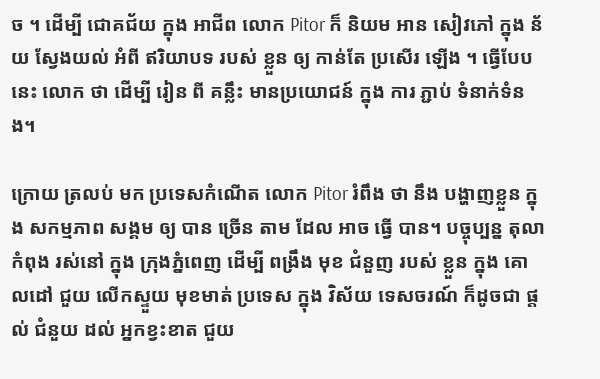ច ។ ដើម្បី ជោគជ័យ ក្នុង អាជីព លោក Pitor ក៏ និយម អាន សៀវភៅ ក្នុង ន័យ ស្វែងយល់ អំពី ឥរិយាបទ របស់ ខ្លួន ឲ្យ កាន់តែ ប្រសើរ ឡើង ។ ធ្វើបែប នេះ លោក ថា ដើម្បី រៀន ពី គន្លឹះ មានប្រយោជន៍ ក្នុង ការ ភ្ជាប់ ទំនាក់ទំនង។

ក្រោយ ត្រលប់ មក ប្រទេសកំណើត លោក Pitor រំពឹង ថា នឹង បង្ហាញខ្លួន ក្នុង សកម្មភាព សង្គម ឲ្យ បាន ច្រើន តាម ដែល អាច ធ្វើ បាន។ បច្ចុប្បន្ន តុលា កំពុង រស់នៅ ក្នុង ក្រុងភ្នំពេញ ដើម្បី ពង្រឹង មុខ ជំនួញ របស់ ខ្លួន ក្នុង គោលដៅ ជួយ លើកស្ទួយ មុខមាត់ ប្រទេស ក្នុង វិស័យ ទេសចរណ៍ ក៏ដូចជា ផ្តល់ ជំនួយ ដល់ អ្នកខ្វះខាត ជួយ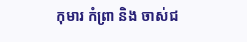កុមារ កំព្រា និង ចាស់ជ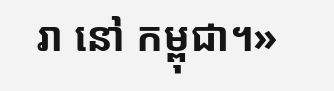រា នៅ កម្ពុជា។»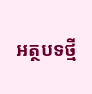អត្ថបទថ្មី